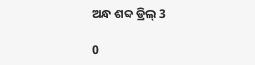ଅନ୍ଧ ଶବ୍ଦ ଡ୍ରିଲ୍ 3

0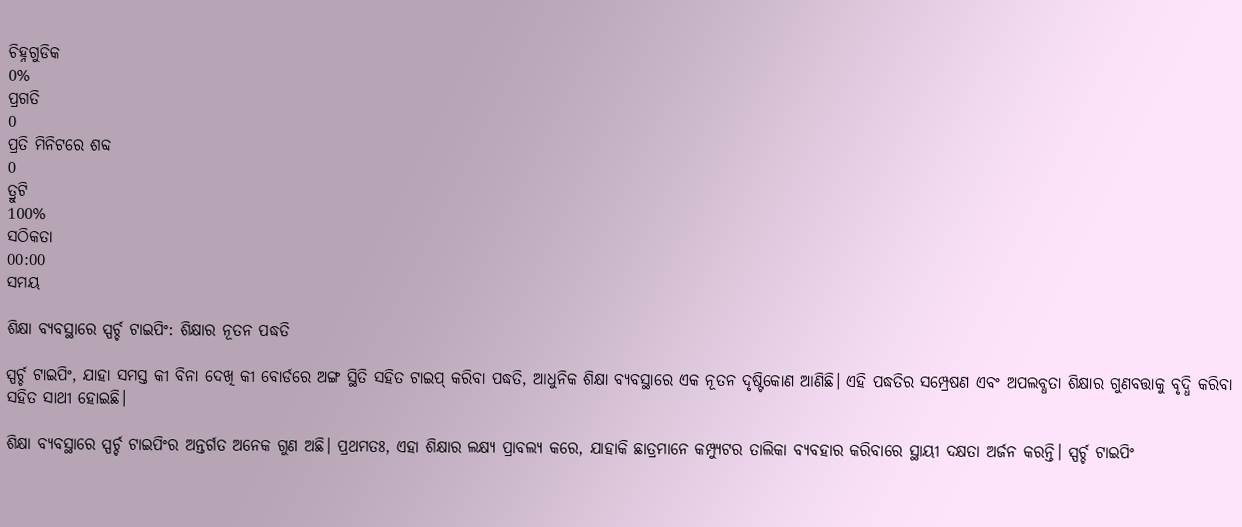ଚିହ୍ନଗୁଡିକ
0%
ପ୍ରଗତି
0
ପ୍ରତି ମିନିଟରେ ଶବ୍ଦ
0
ତ୍ରୁଟି
100%
ସଠିକତା
00:00
ସମୟ

ଶିକ୍ଷା ବ୍ୟବସ୍ଥାରେ ସ୍ପର୍ଚ୍ଚ ଟାଇପିଂ: ଶିକ୍ଷାର ନୂତନ ପଦ୍ଧତି

ସ୍ପର୍ଚ୍ଚ ଟାଇପିଂ, ଯାହା ସମସ୍ତ କୀ ବିନା ଦେଖି କୀ ବୋର୍ଡରେ ଅଙ୍ଗ ସ୍ଥିତି ସହିତ ଟାଇପ୍ କରିବା ପଦ୍ଧତି, ଆଧୁନିକ ଶିକ୍ଷା ବ୍ୟବସ୍ଥାରେ ଏକ ନୂତନ ଦୃଷ୍ଟିକୋଣ ଆଣିଛି। ଏହି ପଦ୍ଧତିର ସମ୍ପ୍ରେଷଣ ଏବଂ ଅପଲବ୍ଧତା ଶିକ୍ଷାର ଗୁଣବତ୍ତାକୁ ବୃଦ୍ଧି କରିବା ସହିତ ସାଥୀ ହୋଇଛି।

ଶିକ୍ଷା ବ୍ୟବସ୍ଥାରେ ସ୍ପର୍ଚ୍ଚ ଟାଇପିଂର ଅନ୍ତର୍ଗତ ଅନେକ ଗୁଣ ଅଛି। ପ୍ରଥମତଃ, ଏହା ଶିକ୍ଷାର ଲକ୍ଷ୍ୟ ପ୍ରାବଲ୍ୟ କରେ, ଯାହାକି ଛାତ୍ରମାନେ କମ୍ପ୍ୟୁଟର ତାଲିକା ବ୍ୟବହାର କରିବାରେ ସ୍ଥାୟୀ ଦକ୍ଷତା ଅର୍ଜନ କରନ୍ତି। ସ୍ପର୍ଚ୍ଚ ଟାଇପିଂ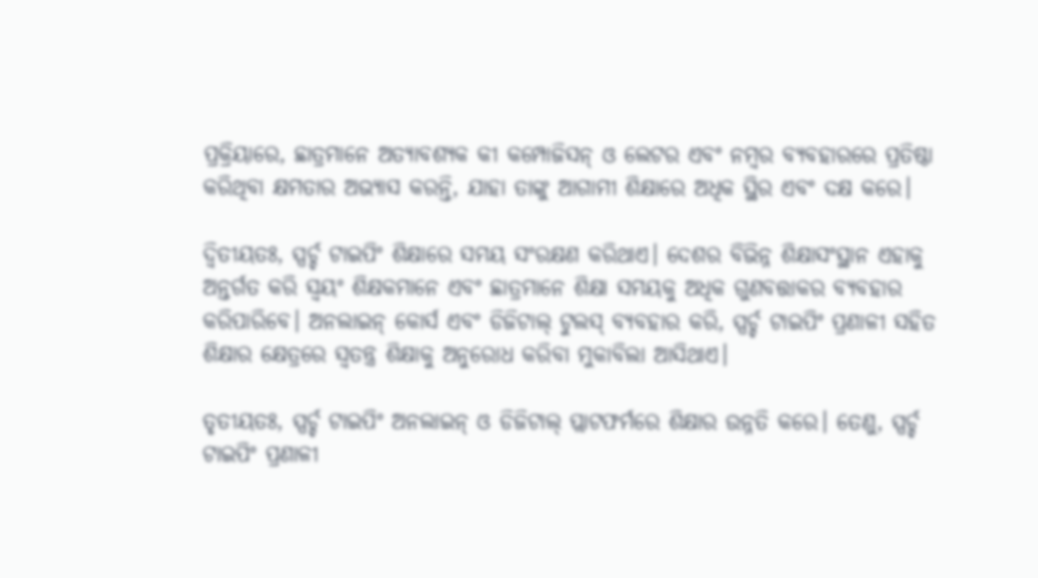ପ୍ରକ୍ରିୟାରେ, ଛାତ୍ରମାନେ ଅତ୍ୟାବଶ୍ୟକ କୀ କମ୍ପୋଜିସନ୍ ଓ ଲେଟର ଏବଂ ନମ୍ବର ବ୍ୟବହାରରେ ପ୍ରତିଷ୍ଠା କରିଥିବା କ୍ଷମତାର ଅଭ୍ୟାସ କରନ୍ତି, ଯାହା ତାଙ୍କୁ ଆଗାମୀ ଶିକ୍ଷାରେ ଅଧିକ ସ୍ଥିର ଏବଂ ଦକ୍ଷ କରେ।

ଦ୍ୱିତୀୟତଃ, ସ୍ପର୍ଚ୍ଚ ଟାଇପିଂ ଶିକ୍ଷାରେ ସମୟ ସଂରକ୍ଷଣ କରିଥାଏ। ଦେଶର ବିଭିନ୍ନ ଶିକ୍ଷାସଂସ୍ଥାନ ଏହାକୁ ଅନ୍ତର୍ଗତ କରି ସ୍ୱୟଂ ଶିକ୍ଷକମାନେ ଏବଂ ଛାତ୍ରମାନେ ଶିକ୍ଷା ସମୟକୁ ଅଧିକ ଗୁଣବତ୍ତାକର ବ୍ୟବହାର କରିପାରିବେ। ଅନଲାଇନ୍ କୋର୍ସ ଏବଂ ଡିଜିଟାଲ୍ ଟୁଲସ୍ ବ୍ୟବହାର କରି, ସ୍ପର୍ଚ୍ଚ ଟାଇପିଂ ପ୍ରଣାଳୀ ସହିତ ଶିକ୍ଷାର କ୍ଷେତ୍ରରେ ସ୍ୱତନ୍ତ୍ର ଶିକ୍ଷାକୁ ଅନୁରୋଧ କରିବା ମୁକାବିଲା ଆସିଥାଏ।

ତୃତୀୟତଃ, ସ୍ପର୍ଚ୍ଚ ଟାଇପିଂ ଅନଲାଇନ୍ ଓ ଡିଜିଟାଲ୍ ପ୍ଲାଟଫର୍ମରେ ଶିକ୍ଷାର ଉନ୍ନତି କରେ। ତେଣୁ, ସ୍ପର୍ଚ୍ଚ ଟାଇପିଂ ପ୍ରଣାଳୀ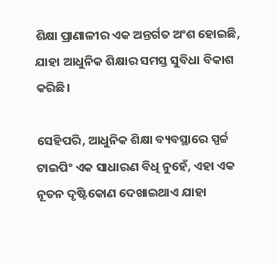ଶିକ୍ଷା ପ୍ରାଣାଳୀର ଏକ ଅନ୍ତର୍ଗତ ଅଂଶ ହୋଇଛି, ଯାହା ଆଧୁନିକ ଶିକ୍ଷାର ସମସ୍ତ ସୁବିଧା ବିକାଶ କରିଛି।

ସେହିପରି, ଆଧୁନିକ ଶିକ୍ଷା ବ୍ୟବସ୍ଥାରେ ସ୍ପର୍ଚ୍ଚ ଟାଇପିଂ ଏକ ସାଧାରଣ ବିଧି ନୁହେଁ, ଏହା ଏକ ନୂତନ ଦୃଷ୍ଟିକୋଣ ଦେଖାଇଥାଏ ଯାହା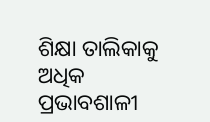ଶିକ୍ଷା ତାଲିକାକୁ ଅଧିକ ପ୍ରଭାବଶାଳୀ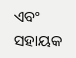ଏବଂ ସହାୟକ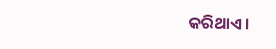କରିଥାଏ।